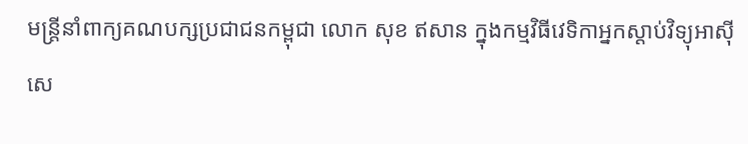មន្ត្រីនាំពាក្យគណបក្សប្រជាជនកម្ពុជា លោក សុខ ឥសាន ក្នុងកម្មវិធីវេទិកាអ្នកស្ដាប់វិទ្យុអាស៊ីសេ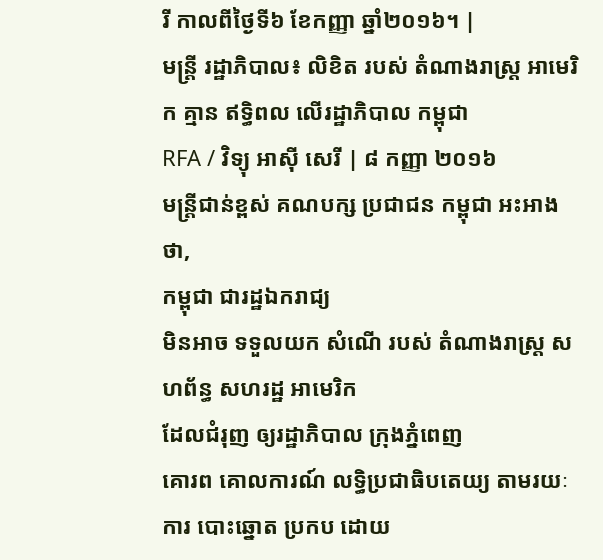រី កាលពីថ្ងៃទី៦ ខែកញ្ញា ឆ្នាំ២០១៦។ |
មន្ត្រី រដ្ឋាភិបាល៖ លិខិត របស់ តំណាងរាស្ត្រ អាមេរិក គ្មាន ឥទ្ធិពល លើរដ្ឋាភិបាល កម្ពុជា
RFA / វិទ្យុ អាស៊ី សេរី | ៨ កញ្ញា ២០១៦
មន្ត្រីជាន់ខ្ពស់ គណបក្ស ប្រជាជន កម្ពុជា អះអាង ថា,
កម្ពុជា ជារដ្ឋឯករាជ្យ
មិនអាច ទទួលយក សំណើ របស់ តំណាងរាស្ត្រ សហព័ន្ធ សហរដ្ឋ អាមេរិក
ដែលជំរុញ ឲ្យរដ្ឋាភិបាល ក្រុងភ្នំពេញ
គោរព គោលការណ៍ លទ្ធិប្រជាធិបតេយ្យ តាមរយៈការ បោះឆ្នោត ប្រកប ដោយ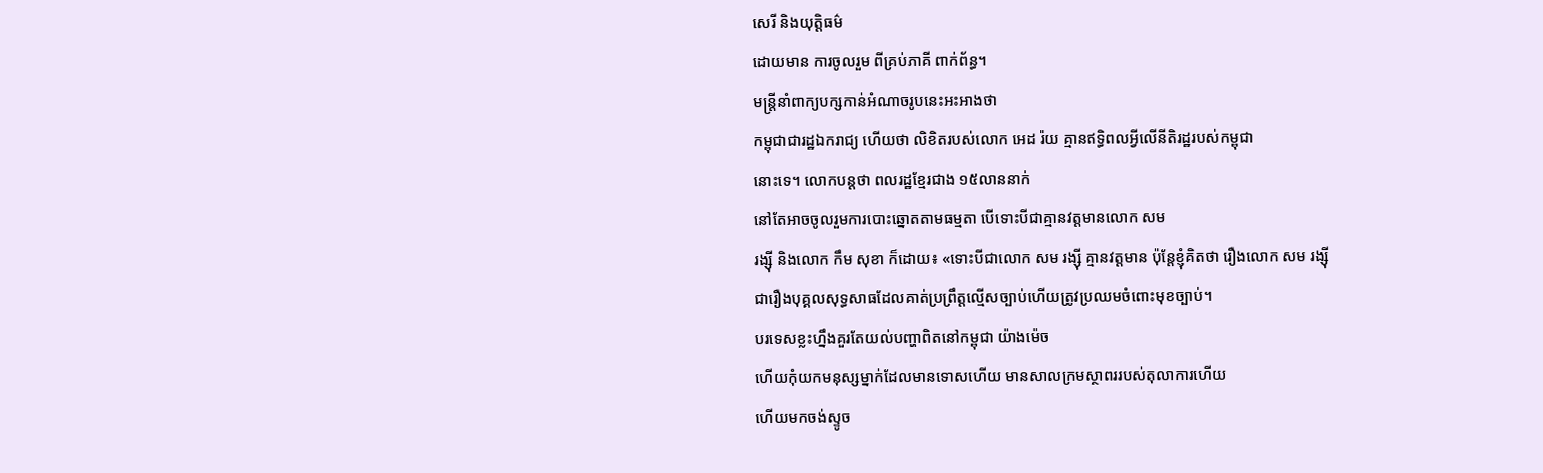សេរី និងយុត្តិធម៌
ដោយមាន ការចូលរួម ពីគ្រប់ភាគី ពាក់ព័ន្ធ។
មន្ត្រីនាំពាក្យបក្សកាន់អំណាចរូបនេះអះអាងថា
កម្ពុជាជារដ្ឋឯករាជ្យ ហើយថា លិខិតរបស់លោក អេដ រ៉យ គ្មានឥទ្ធិពលអ្វីលើនីតិរដ្ឋរបស់កម្ពុជា
នោះទេ។ លោកបន្តថា ពលរដ្ឋខ្មែរជាង ១៥លាននាក់
នៅតែអាចចូលរួមការបោះឆ្នោតតាមធម្មតា បើទោះបីជាគ្មានវត្តមានលោក សម
រង្ស៊ី និងលោក កឹម សុខា ក៏ដោយ៖ «ទោះបីជាលោក សម រង្ស៊ី គ្មានវត្តមាន ប៉ុន្តែខ្ញុំគិតថា រឿងលោក សម រង្ស៊ី
ជារឿងបុគ្គលសុទ្ធសាធដែលគាត់ប្រព្រឹត្តល្មើសច្បាប់ហើយត្រូវប្រឈមចំពោះមុខច្បាប់។
បរទេសខ្លះហ្នឹងគួរតែយល់បញ្ហាពិតនៅកម្ពុជា យ៉ាងម៉េច
ហើយកុំយកមនុស្សម្នាក់ដែលមានទោសហើយ មានសាលក្រមស្ថាពររបស់តុលាការហើយ
ហើយមកចង់ស្ទូច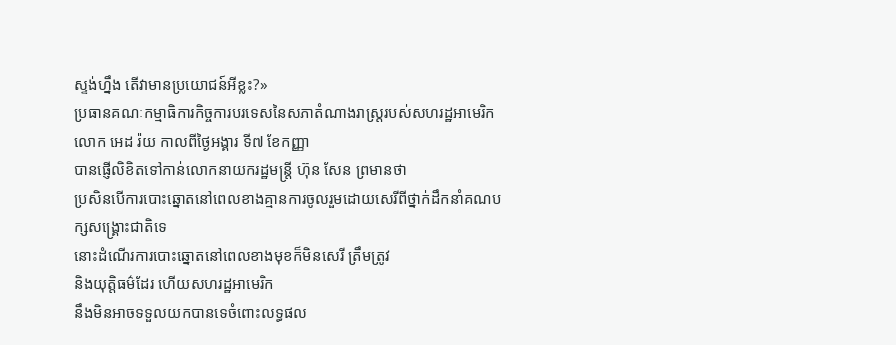ស្ទង់ហ្នឹង តើវាមានប្រយោជន៍អីខ្លះ?»
ប្រធានគណៈកម្មាធិការកិច្ចការបរទេសនៃសភាតំណាងរាស្ត្ររបស់សហរដ្ឋអាមេរិក
លោក អេដ រ៉យ កាលពីថ្ងៃអង្គារ ទី៧ ខែកញ្ញា
បានផ្ញើលិខិតទៅកាន់លោកនាយករដ្ឋមន្ត្រី ហ៊ុន សែន ព្រមានថា
ប្រសិនបើការបោះឆ្នោតនៅពេលខាងគ្មានការចូលរួមដោយសេរីពីថ្នាក់ដឹកនាំគណបក្សសង្គ្រោះជាតិទេ
នោះដំណើរការបោះឆ្នោតនៅពេលខាងមុខក៏មិនសេរី ត្រឹមត្រូវ
និងយុត្តិធម៌ដែរ ហើយសហរដ្ឋអាមេរិក
នឹងមិនអាចទទួលយកបានទេចំពោះលទ្ធផល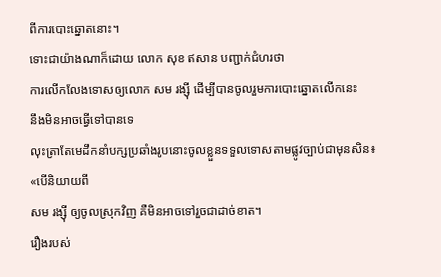ពីការបោះឆ្នោតនោះ។
ទោះជាយ៉ាងណាក៏ដោយ លោក សុខ ឥសាន បញ្ជាក់ជំហរថា
ការលើកលែងទោសឲ្យលោក សម រង្ស៊ី ដើម្បីបានចូលរួមការបោះឆ្នោតលើកនេះ
នឹងមិនអាចធ្វើទៅបានទេ
លុះត្រាតែមេដឹកនាំបក្សប្រឆាំងរូបនោះចូលខ្លួនទទួលទោសតាមផ្លូវច្បាប់ជាមុនសិន៖
«បើនិយាយពី
សម រង្ស៊ី ឲ្យចូលស្រុកវិញ គឺមិនអាចទៅរួចជាដាច់ខាត។
រឿងរបស់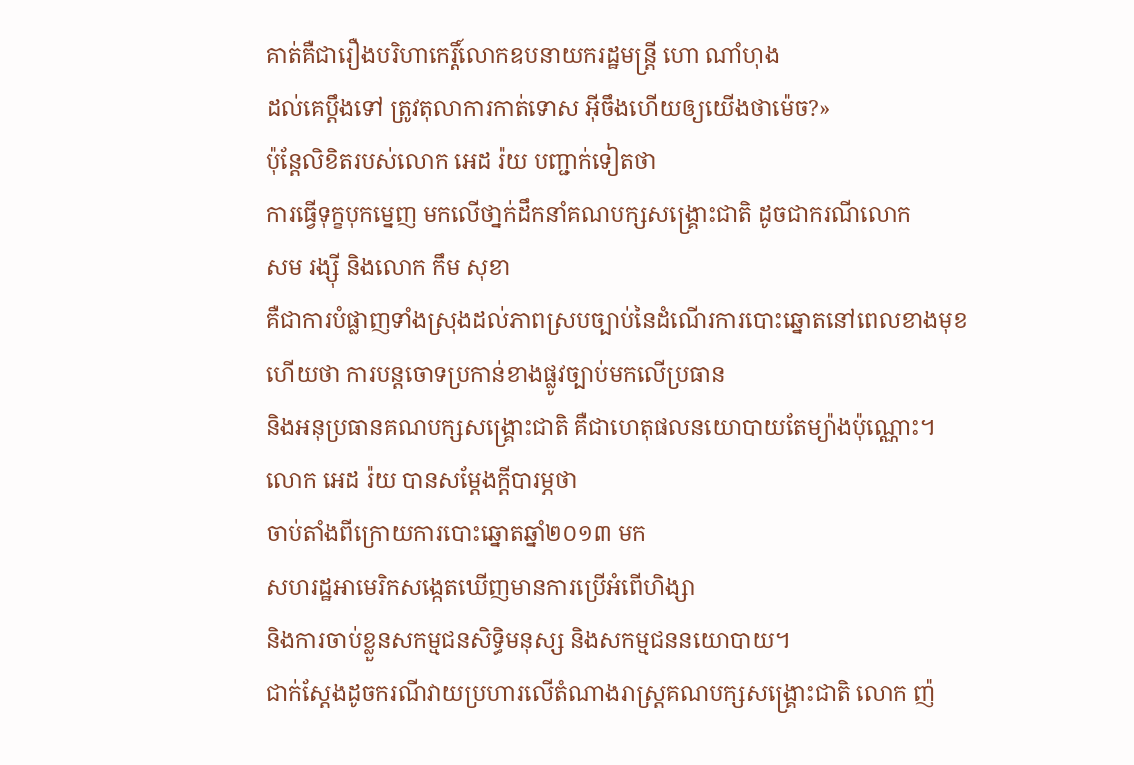គាត់គឺជារឿងបរិហាកេរ្តិ៍លោកឧបនាយករដ្ឋមន្ត្រី ហោ ណាំហុង
ដល់គេប្ដឹងទៅ ត្រូវតុលាការកាត់ទោស អ៊ីចឹងហើយឲ្យយើងថាម៉េច?»
ប៉ុន្តែលិខិតរបស់លោក អេដ រ៉យ បញ្ជាក់ទៀតថា
ការធ្វើទុក្ខបុកម្នេញ មកលើថា្នក់ដឹកនាំគណបក្សសង្គ្រោះជាតិ ដូចជាករណីលោក
សម រង្ស៊ី និងលោក កឹម សុខា
គឺជាការបំផ្លាញទាំងស្រុងដល់ភាពស្របច្បាប់នៃដំណើរការបោះឆ្នោតនៅពេលខាងមុខ
ហើយថា ការបន្តចោទប្រកាន់ខាងផ្លូវច្បាប់មកលើប្រធាន
និងអនុប្រធានគណបក្សសង្គ្រោះជាតិ គឺជាហេតុផលនយោបាយតែម្យ៉ាងប៉ុណ្ណោះ។
លោក អេដ រ៉យ បានសម្តែងក្ដីបារម្ភថា
ចាប់តាំងពីក្រោយការបោះឆ្នោតឆ្នាំ២០១៣ មក
សហរដ្ឋអាមេរិកសង្កេតឃើញមានការប្រើអំពើហិង្សា
និងការចាប់ខ្លួនសកម្មជនសិទ្ធិមនុស្ស និងសកម្មជននយោបាយ។
ជាក់ស្ដែងដូចករណីវាយប្រហារលើតំណាងរាស្ត្រគណបក្សសង្គ្រោះជាតិ លោក ញ៉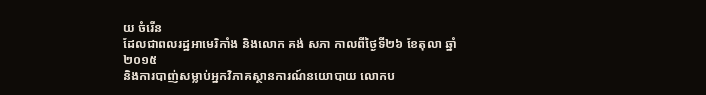យ ចំរើន
ដែលជាពលរដ្ឋអាមេរិកាំង និងលោក គង់ សភា កាលពីថ្ងៃទី២៦ ខែតុលា ឆ្នាំ២០១៥
និងការបាញ់សម្លាប់អ្នកវិភាគស្ថានការណ៍នយោបាយ លោកប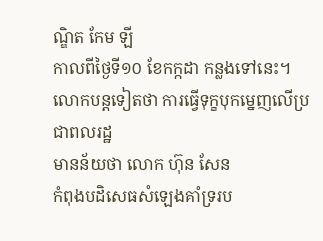ណ្ឌិត កែម ឡី
កាលពីថ្ងៃទី១០ ខែកក្កដា កន្លងទៅនេះ។
លោកបន្តទៀតថា ការធ្វើទុក្ខបុកម្នេញលើប្រជាពលរដ្ឋ
មានន័យថា លោក ហ៊ុន សែន
កំពុងបដិសេធសំឡេងគាំទ្ររប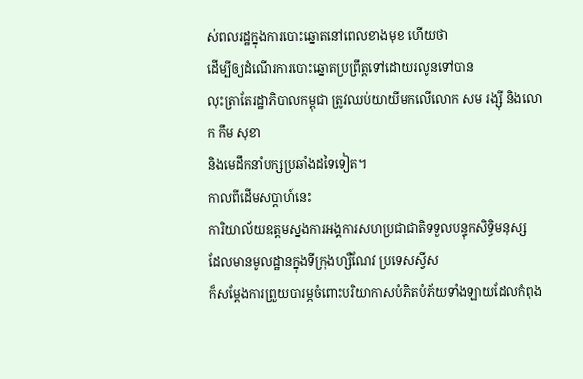ស់ពលរដ្ឋក្នុងការបោះឆ្នោតនៅពេលខាងមុខ ហើយថា
ដើម្បីឲ្យដំណើរការបោះឆ្នោតប្រព្រឹត្តទៅដោយរលូនទៅបាន
លុះត្រាតែរដ្ឋាភិបាលកម្ពុជា ត្រូវឈប់យាយីមកលើលោក សម រង្ស៊ី និងលោក កឹម សុខា
និងមេដឹកនាំបក្សប្រឆាំងដទៃទៀត។
កាលពីដើមសប្តាហ៍នេះ
ការិយាល័យឧត្តមស្នងការអង្គការសហប្រជាជាតិទទួលបន្ទុកសិទ្ធិមនុស្ស
ដែលមានមូលដ្ឋានក្នុងទីក្រុងហ្សឺណែវ ប្រទេសស្វីស
ក៏សម្ដែងការព្រួយបារម្ភចំពោះបរិយាកាសបំភិតបំភ័យទាំងឡាយដែលកំពុង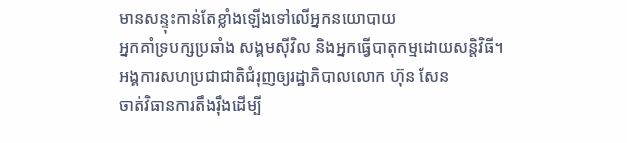មានសន្ទុះកាន់តែខ្លាំងឡើងទៅលើអ្នកនយោបាយ
អ្នកគាំទ្របក្សប្រឆាំង សង្គមស៊ីវិល និងអ្នកធ្វើបាតុកម្មដោយសន្តិវិធី។
អង្គការសហប្រជាជាតិជំរុញឲ្យរដ្ឋាភិបាលលោក ហ៊ុន សែន
ចាត់វិធានការតឹងរ៉ឹងដើម្បី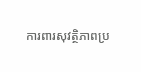ការពារសុវត្ថិភាពប្រ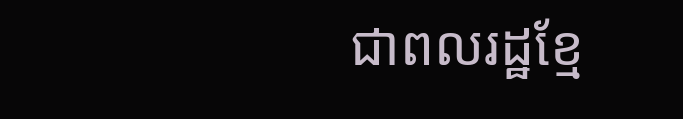ជាពលរដ្ឋខ្មែ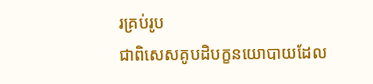រគ្រប់រូប
ជាពិសេសគូបដិបក្ខនយោបាយដែល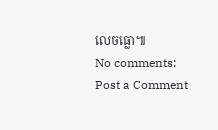លេចធ្លោ៕
No comments:
Post a Comment